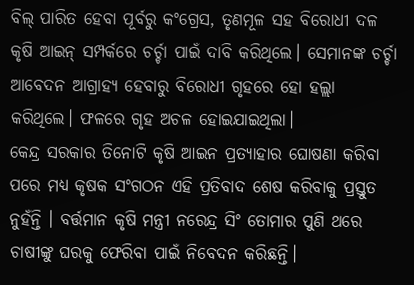ବିଲ୍ ପାରିତ ହେବା ପୂର୍ବରୁ କଂଗ୍ରେସ, ତୃଣମୂଳ ସହ ବିରୋଧୀ ଦଳ କୃଷି ଆଇନ୍ ସମ୍ପର୍କରେ ଚର୍ଚ୍ଚା ପାଇଁ ଦାବି କରିଥିଲେ। ସେମାନଙ୍କ ଚର୍ଚ୍ଚା ଆବେଦନ ଆଗ୍ରାହ୍ୟ ହେବାରୁ ବିରୋଧୀ ଗୃହରେ ହୋ ହଲ୍ଲା କରିଥିଲେ। ଫଳରେ ଗୃହ ଅଚଳ ହୋଇଯାଇଥିଲା।
କେନ୍ଦ୍ର ସରକାର ତିନୋଟି କୃଷି ଆଇନ ପ୍ରତ୍ୟାହାର ଘୋଷଣା କରିବା ପରେ ମଧ୍ୟ କୃଷକ ସଂଗଠନ ଏହି ପ୍ରତିବାଦ ଶେଷ କରିବାକୁ ପ୍ରସ୍ତୁତ ନୁହଁନ୍ତି । ବର୍ତ୍ତମାନ କୃଷି ମନ୍ତ୍ରୀ ନରେନ୍ଦ୍ର ସିଂ ତୋମାର ପୁଣି ଥରେ ଚାଷୀଙ୍କୁ ଘରକୁ ଫେରିବା ପାଇଁ ନିବେଦନ କରିଛନ୍ତି।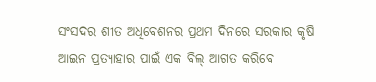ସଂସଦର ଶୀତ ଅଧିବେଶନର ପ୍ରଥମ ଦିନରେ ସରକାର କୃଷି ଆଇନ ପ୍ରତ୍ୟାହାର ପାଇଁ ଏକ ବିଲ୍ ଆଗତ କରିବେ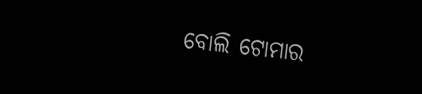ବୋଲି ଟୋମାର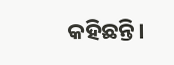କହିଛନ୍ତି।